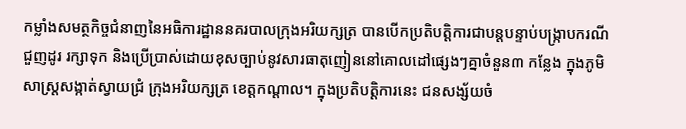កម្លាំងសមត្ថកិច្ចជំនាញនៃអធិការដ្ឋាននគរបាលក្រុងអរិយក្សត្រ បានបើកប្រតិបត្តិការជាបន្តបន្ទាប់បង្ក្រាបករណីជួញដូរ រក្សាទុក និងប្រើប្រាស់ដោយខុសច្បាប់នូវសារធាតុញៀននៅគោលដៅផ្សេងៗគ្នាចំនួន៣ កន្លែង ក្នុងភូមិសាស្ត្រសង្កាត់ស្វាយជ្រំ ក្រុងអរិយក្សត្រ ខេត្តកណ្តាល។ ក្នុងប្រតិបត្តិការនេះ ជនសង្ស័យចំ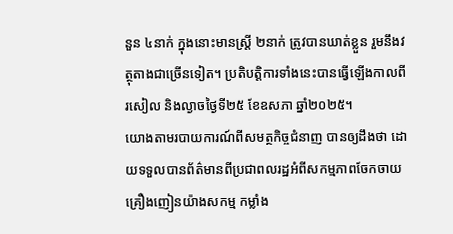នួន ៤នាក់ ក្នុងនោះមានស្ត្រី ២នាក់ ត្រូវបានឃាត់ខ្លួន រួមនឹងវត្ថុតាងជាច្រើនទៀត។ ប្រតិបត្តិការទាំងនេះបានធ្វើឡើងកាលពីរសៀល និងល្ងាចថ្ងៃទី២៥ ខែឧសភា ឆ្នាំ២០២៥។
យោងតាមរបាយការណ៍ពីសមត្ថកិច្ចជំនាញ បានឲ្យដឹងថា ដោយទទួលបានព័ត៌មានពីប្រជាពលរដ្ឋអំពីសកម្មភាពចែកចាយគ្រឿងញៀនយ៉ាងសកម្ម កម្លាំង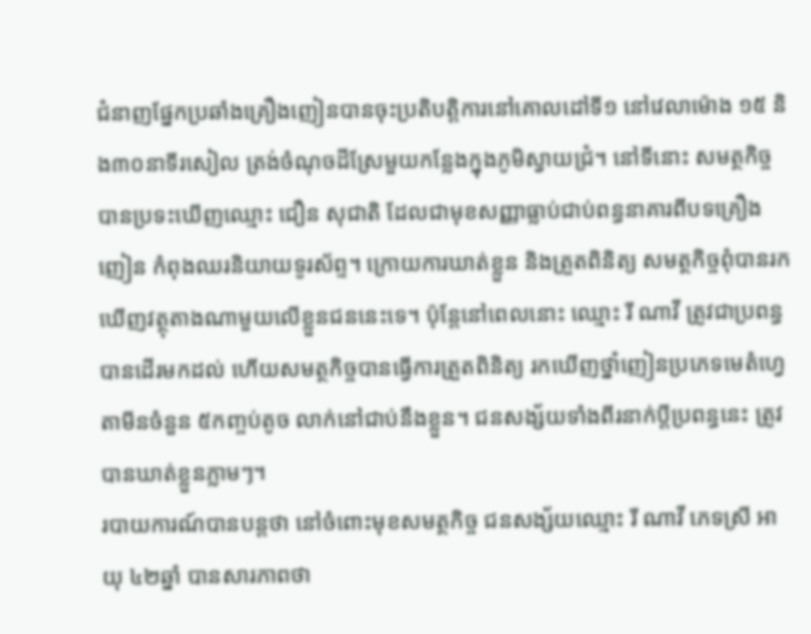ជំនាញផ្នែកប្រឆាំងគ្រឿងញៀនបានចុះប្រតិបត្តិការនៅគោលដៅទី១ នៅវេលាម៉ោង ១៥ និង៣០នាទីរសៀល ត្រង់ចំណុចដីស្រែមួយកន្លែងក្នុងភូមិស្វាយជ្រំ។ នៅទីនោះ សមត្ថកិច្ចបានប្រទះឃើញឈ្មោះ ជឿន សុជាតិ ដែលជាមុខសញ្ញាធ្លាប់ជាប់ពន្ធនាគារពីបទគ្រឿងញៀន កំពុងឈរនិយាយទូរស័ព្ទ។ ក្រោយការឃាត់ខ្លួន និងត្រួតពិនិត្យ សមត្ថកិច្ចពុំបានរកឃើញវត្ថុតាងណាមួយលើខ្លួនជននេះទេ។ ប៉ុន្តែនៅពេលនោះ ឈ្មោះ រី ណាវី ត្រូវជាប្រពន្ធ បានដើរមកដល់ ហើយសមត្ថកិច្ចបានធ្វើការត្រួតពិនិត្យ រកឃើញថ្នាំញៀនប្រភេទមេតំហ្វេតាមីនចំនួន ៥កញ្ចប់តូច លាក់នៅជាប់នឹងខ្លួន។ ជនសង្ស័យទាំងពីរនាក់ប្តីប្រពន្ធនេះ ត្រូវបានឃាត់ខ្លួនភ្លាមៗ។
របាយការណ៍បានបន្តថា នៅចំពោះមុខសមត្ថកិច្ច ជនសង្ស័យឈ្មោះ រី ណាវី ភេទស្រី អាយុ ៤២ឆ្នាំ បានសារភាពថា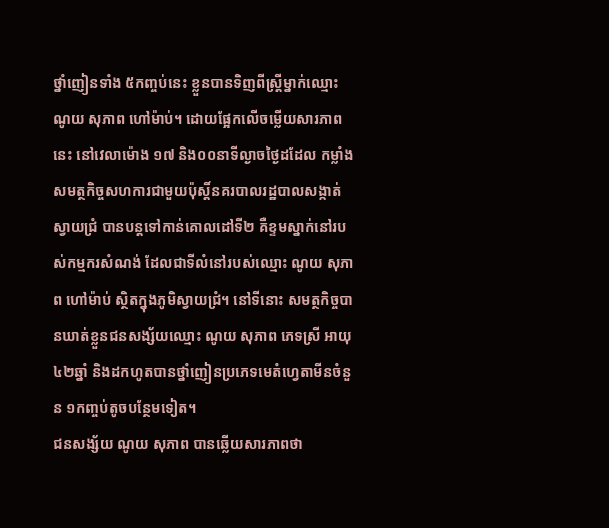ថ្នាំញៀនទាំង ៥កញ្ចប់នេះ ខ្លួនបានទិញពីស្ត្រីម្នាក់ឈ្មោះ ណូយ សុភាព ហៅម៉ាប់។ ដោយផ្អែកលើចម្លើយសារភាពនេះ នៅវេលាម៉ោង ១៧ និង០០នាទីល្ងាចថ្ងៃដដែល កម្លាំងសមត្ថកិច្ចសហការជាមួយប៉ុស្តិ៍នគរបាលរដ្ឋបាលសង្កាត់ស្វាយជ្រំ បានបន្តទៅកាន់គោលដៅទី២ គឺខ្ទមស្នាក់នៅរបស់កម្មករសំណង់ ដែលជាទីលំនៅរបស់ឈ្មោះ ណូយ សុភាព ហៅម៉ាប់ ស្ថិតក្នុងភូមិស្វាយជ្រំ។ នៅទីនោះ សមត្ថកិច្ចបានឃាត់ខ្លួនជនសង្ស័យឈ្មោះ ណូយ សុភាព ភេទស្រី អាយុ ៤២ឆ្នាំ និងដកហូតបានថ្នាំញៀនប្រភេទមេតំហ្វេតាមីនចំនួន ១កញ្ចប់តូចបន្ថែមទៀត។
ជនសង្ស័យ ណូយ សុភាព បានឆ្លើយសារភាពថា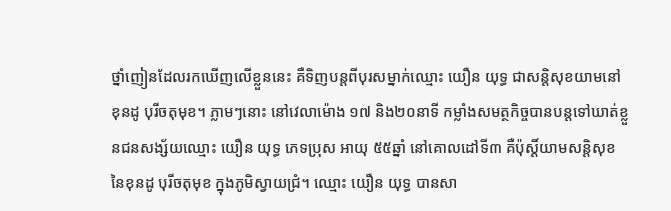ថ្នាំញៀនដែលរកឃើញលើខ្លួននេះ គឺទិញបន្តពីបុរសម្នាក់ឈ្មោះ យឿន យុទ្ធ ជាសន្តិសុខយាមនៅខុនដូ បុរីចតុមុខ។ ភ្លាមៗនោះ នៅវេលាម៉ោង ១៧ និង២០នាទី កម្លាំងសមត្ថកិច្ចបានបន្តទៅឃាត់ខ្លួនជនសង្ស័យឈ្មោះ យឿន យុទ្ធ ភេទប្រុស អាយុ ៥៥ឆ្នាំ នៅគោលដៅទី៣ គឺប៉ុស្តិ៍យាមសន្តិសុខនៃខុនដូ បុរីចតុមុខ ក្នុងភូមិស្វាយជ្រំ។ ឈ្មោះ យឿន យុទ្ធ បានសា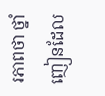រភាពថា ថ្នាំញៀនដែល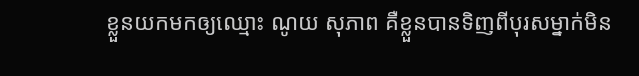ខ្លួនយកមកឲ្យឈ្មោះ ណូយ សុភាព គឺខ្លួនបានទិញពីបុរសម្នាក់មិន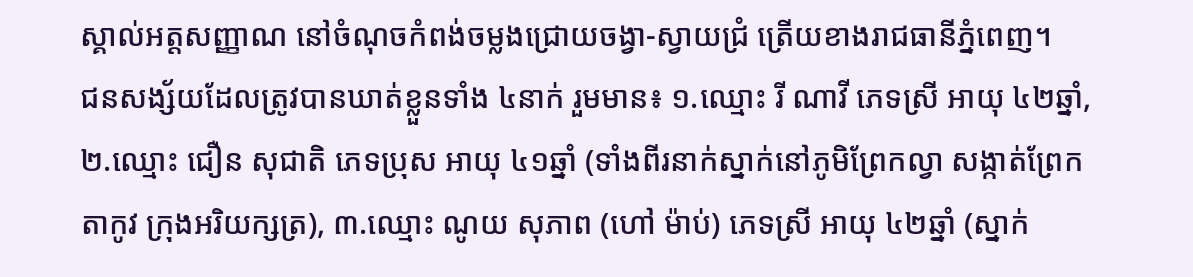ស្គាល់អត្តសញ្ញាណ នៅចំណុចកំពង់ចម្លងជ្រោយចង្វា-ស្វាយជ្រំ ត្រើយខាងរាជធានីភ្នំពេញ។
ជនសង្ស័យដែលត្រូវបានឃាត់ខ្លួនទាំង ៤នាក់ រួមមាន៖ ១.ឈ្មោះ រី ណាវី ភេទស្រី អាយុ ៤២ឆ្នាំ, ២.ឈ្មោះ ជឿន សុជាតិ ភេទប្រុស អាយុ ៤១ឆ្នាំ (ទាំងពីរនាក់ស្នាក់នៅភូមិព្រែកល្វា សង្កាត់ព្រែកតាកូវ ក្រុងអរិយក្សត្រ), ៣.ឈ្មោះ ណូយ សុភាព (ហៅ ម៉ាប់) ភេទស្រី អាយុ ៤២ឆ្នាំ (ស្នាក់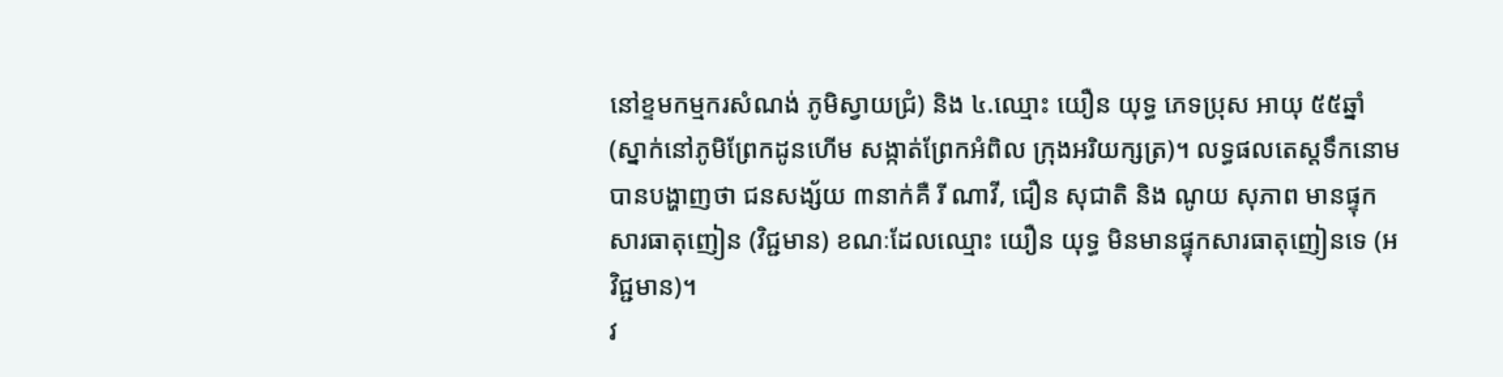នៅខ្ទមកម្មករសំណង់ ភូមិស្វាយជ្រំ) និង ៤.ឈ្មោះ យឿន យុទ្ធ ភេទប្រុស អាយុ ៥៥ឆ្នាំ (ស្នាក់នៅភូមិព្រែកដូនហើម សង្កាត់ព្រែកអំពិល ក្រុងអរិយក្សត្រ)។ លទ្ធផលតេស្តទឹកនោម បានបង្ហាញថា ជនសង្ស័យ ៣នាក់គឺ រី ណាវី, ជឿន សុជាតិ និង ណូយ សុភាព មានផ្ទុកសារធាតុញៀន (វិជ្ជមាន) ខណៈដែលឈ្មោះ យឿន យុទ្ធ មិនមានផ្ទុកសារធាតុញៀនទេ (អវិជ្ជមាន)។
វ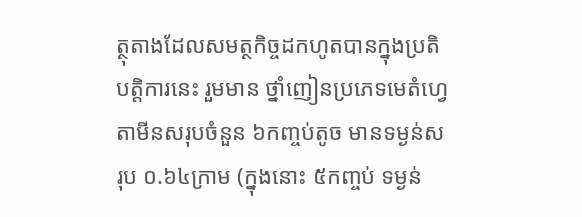ត្ថុតាងដែលសមត្ថកិច្ចដកហូតបានក្នុងប្រតិបត្តិការនេះ រួមមាន ថ្នាំញៀនប្រភេទមេតំហ្វេតាមីនសរុបចំនួន ៦កញ្ចប់តូច មានទម្ងន់សរុប ០.៦៤ក្រាម (ក្នុងនោះ ៥កញ្ចប់ ទម្ងន់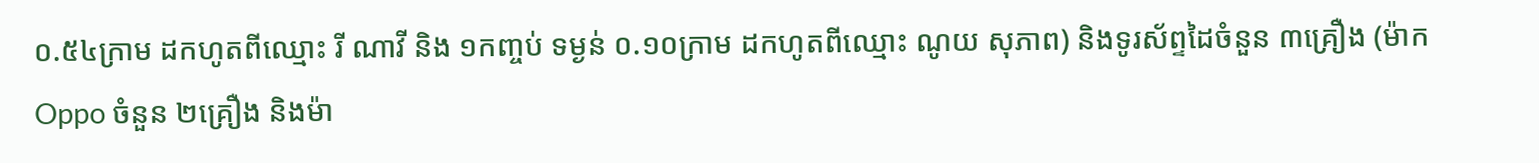០.៥៤ក្រាម ដកហូតពីឈ្មោះ រី ណាវី និង ១កញ្ចប់ ទម្ងន់ ០.១០ក្រាម ដកហូតពីឈ្មោះ ណូយ សុភាព) និងទូរស័ព្ទដៃចំនួន ៣គ្រឿង (ម៉ាក Oppo ចំនួន ២គ្រឿង និងម៉ា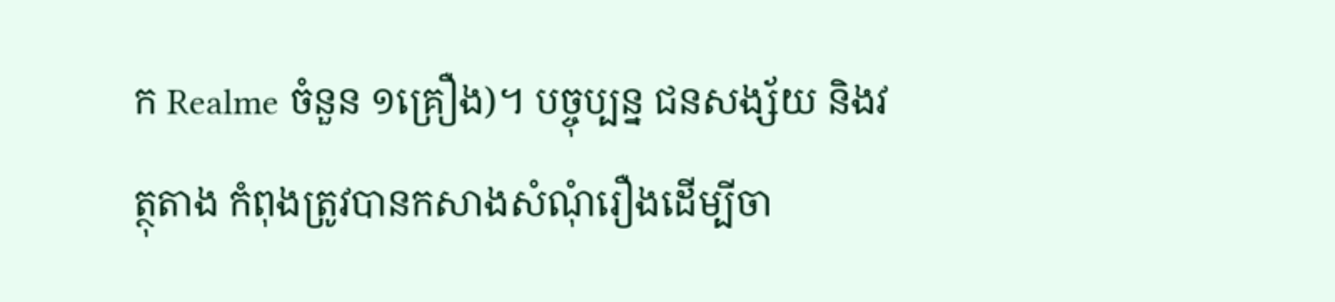ក Realme ចំនួន ១គ្រឿង)។ បច្ចុប្បន្ន ជនសង្ស័យ និងវត្ថុតាង កំពុងត្រូវបានកសាងសំណុំរឿងដើម្បីចា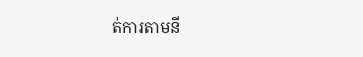ត់ការតាមនី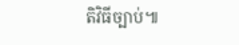តិវិធីច្បាប់៕